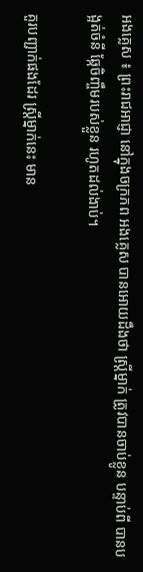អងគ្លេស ៖ ព្រះរាជអាជ្ញា នៅក្នុងចក្រភព អងគ្លេស បានអោយដឹងថា ស្រ្តីម្នាក់ ត្រូវបានចាប់ខ្លូន បន្ទាប់ពី បានបង្អត់ចំនី ឆ្កែចិញ្ចឹមរបស់ខ្លួន រហូតដល់ងាប់។

គួរបញ្ជាក់ផងដែរ ស្រ្តីម្នាក់នេះ មាន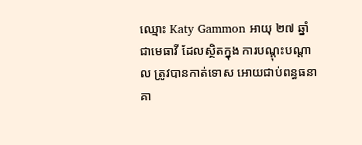ឈ្មោះ Katy Gammon អាយុ ២៧ ឆ្នាំ ជាមេធាវី ដែលស្ថិតក្នុង ការបណ្តុះបណ្តាល ត្រូវបានកាត់ទោស អោយជាប់ពន្ធធនាគា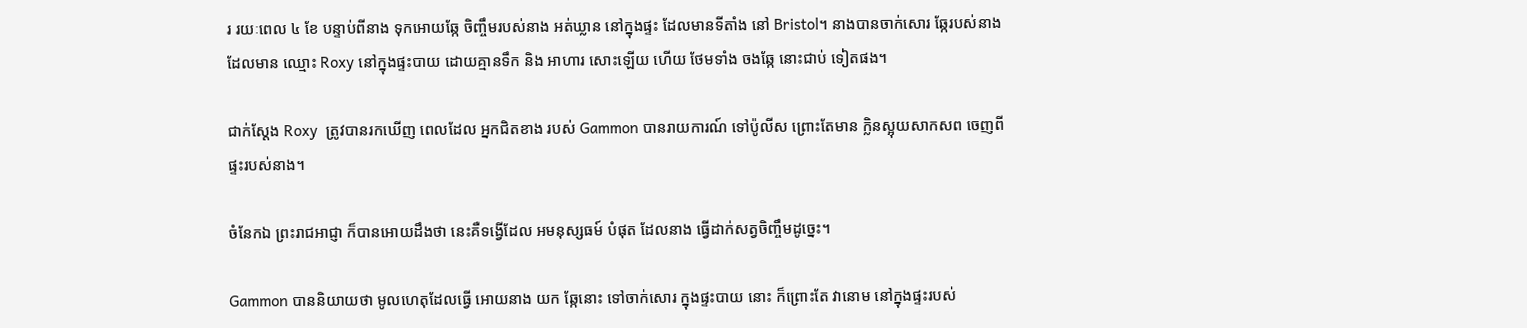រ រយៈពេល ៤ ខែ បន្ទាប់ពីនាង ទុកអោយឆ្កែ ចិញ្ចឹមរបស់នាង អត់ឃ្លាន នៅក្នុងផ្ទះ ដែលមានទីតាំង នៅ Bristol។ នាងបានចាក់សោរ ឆ្កែរបស់នាង ដែលមាន ឈ្មោះ Roxy នៅក្នុងផ្ទះបាយ ដោយគ្មានទឹក និង អាហារ សោះឡើយ ហើយ ថែមទាំង ចងឆ្កែ នោះជាប់ ទៀតផង។

ជាក់ស្តែង Roxy  ត្រូវបានរកឃើញ ពេលដែល អ្នកជិតខាង របស់ Gammon បានរាយការណ៍ ទៅប៉ូលីស ព្រោះតែមាន ក្លិនស្អុយសាកសព ចេញពីផ្ទះរបស់នាង។

ចំនែកឯ ព្រះរាជអាជ្ញា ក៏បានអោយដឹងថា នេះគឺទង្វើដែល អមនុស្សធម៍ បំផុត ដែលនាង ធ្វើដាក់សត្វចិញ្ចឹមដូច្នេះ។

Gammon បាននិយាយថា មូលហេតុដែលធ្វើ អោយនាង យក ឆ្កែនោះ ទៅចាក់សោរ ក្នុងផ្ទះបាយ នោះ ក៏ព្រោះតែ វានោម នៅក្នុងផ្ទះរបស់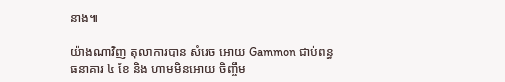នាង៕

យ៉ាងណាវិញ តុលាការបាន សំរេច អោយ Gammon ជាប់ពន្ធធនាគារ ៤ ខែ និង ហាមមិនអោយ ចិញ្ចឹម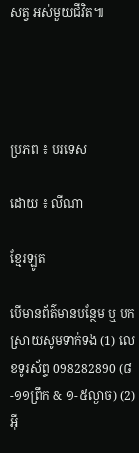សត្វ អស់មួយជីវិត៕




ប្រភព ៖ បរទេស

ដោយ ៖ លីណា

ខ្មែរឡូត

បើមានព័ត៌មានបន្ថែម ឬ បកស្រាយសូមទាក់ទង (1) លេខទូរស័ព្ទ 098282890 (៨-១១ព្រឹក & ១-៥ល្ងាច) (2) អ៊ី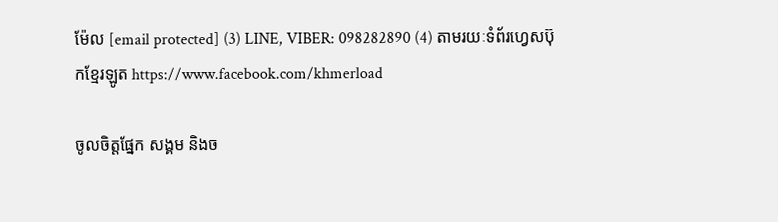ម៉ែល [email protected] (3) LINE, VIBER: 098282890 (4) តាមរយៈទំព័រហ្វេសប៊ុកខ្មែរឡូត https://www.facebook.com/khmerload

ចូលចិត្តផ្នែក សង្គម និងច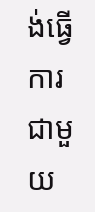ង់ធ្វើការជាមួយ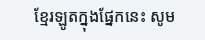ខ្មែរឡូតក្នុងផ្នែកនេះ សូម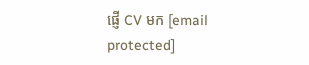ផ្ញើ CV មក [email protected]